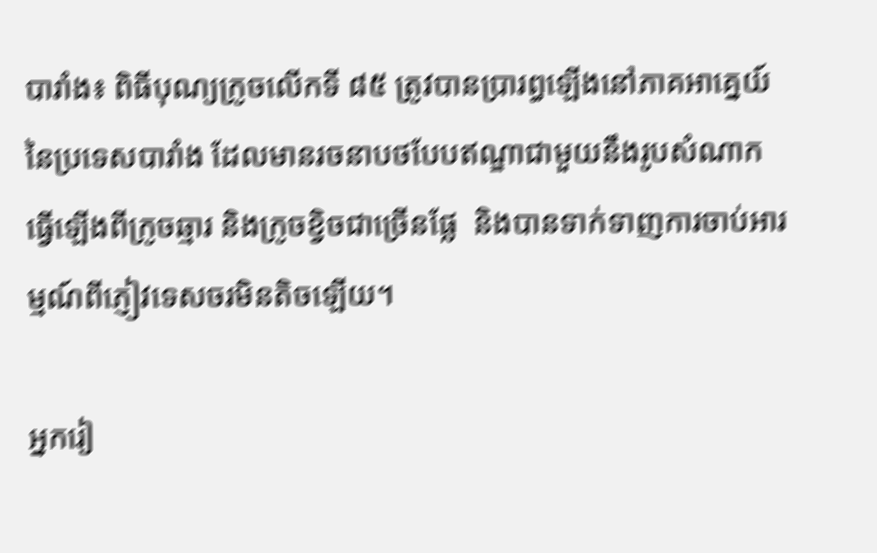បារាំង៖ ពិធីបុណ្យក្រូចលើកទី ៨៥ ត្រូវបានប្រារព្ធឡើងនៅភាគអាគ្នេយ៍នៃប្រទេសបារាំង ដែលមានរចនាបថបែបឥណ្ឌាជាមួយនឹងរូបសំណាក ធ្វើឡើងពីក្រូចឆ្មារ និងក្រូចខ្វិចជាច្រើនផ្លែ  និងបានទាក់ទាញការចាប់អារម្មណ៍ពីភ្ញៀវទេសចរមិនតិចឡើយ។

អ្នករៀ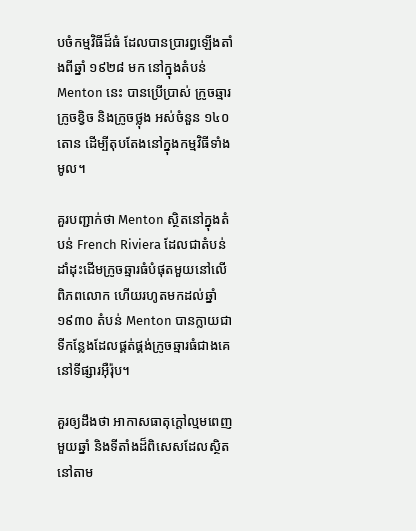បចំកម្មវិធីដ៏ធំ ដែលបានប្រារព្ធឡើងតាំងពីឆ្នាំ ១៩២៨ មក នៅក្នុងតំបន់ Menton នេះ បានប្រើប្រាស់ ក្រូចឆ្មារ ក្រូចខ្វិច និងក្រូចថ្លុង អស់ចំនួន ១៤០ តោន ដើម្បីតុបតែងនៅក្នុងកម្មវិធីទាំងមូល។

គួរបញ្ជាក់ថា Menton ស្ថិតនៅក្នុងតំបន់ French Riviera ដែលជាតំបន់ដាំដុះដើមក្រូចឆ្មារធំបំផុតមួយនៅលើពិភពលោក ហើយរហូតមកដល់ឆ្នាំ ១៩៣០ តំបន់ Menton បានក្លាយជាទីកន្លែងដែលផ្គត់ផ្គង់ក្រូចឆ្មារធំជាងគេនៅទីផ្សារអ៊ឺរ៉ុប។

គួរឲ្យដឹងថា អាកាសធាតុក្តៅល្មមពេញមួយឆ្នាំ និងទីតាំងដ៏ពិសេសដែលស្ថិតនៅតាម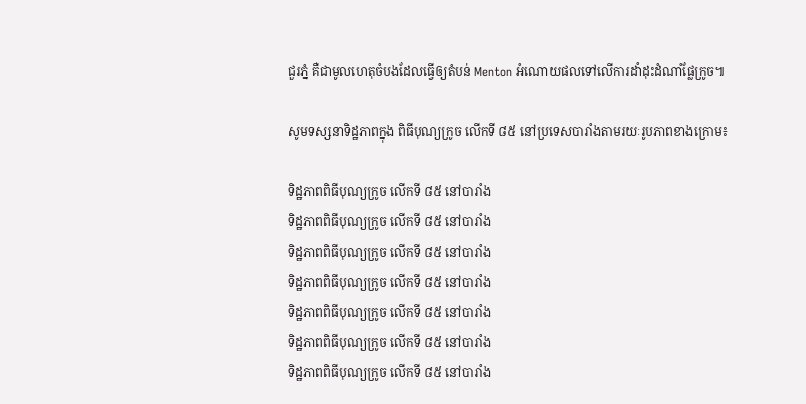ជួរភ្នំ គឺជាមូលហេតុចំបងដែលធ្វើឲ្យតំបន់ Menton អំណោយផលទៅលើការដាំដុះដំណាំផ្លែក្រូច៕

សូមទស្សនាទិដ្ឋភាពក្នុង ពិធីបុណ្យក្រូច លើកទី ៨៥ នៅប្រទេសបារាំងតាមរយៈរូបភាពខាងក្រោម៖

ទិដ្ឋភាពពិធីបុណ្យក្រូច លើកទី ៨៥ នៅបារាំង
ទិដ្ឋភាពពិធីបុណ្យក្រូច លើកទី ៨៥ នៅបារាំង
ទិដ្ឋភាពពិធីបុណ្យក្រូច លើកទី ៨៥ នៅបារាំង
ទិដ្ឋភាពពិធីបុណ្យក្រូច លើកទី ៨៥ នៅបារាំង
ទិដ្ឋភាពពិធីបុណ្យក្រូច លើកទី ៨៥ នៅបារាំង
ទិដ្ឋភាពពិធីបុណ្យក្រូច លើកទី ៨៥ នៅបារាំង
ទិដ្ឋភាពពិធីបុណ្យក្រូច លើកទី ៨៥ នៅបារាំង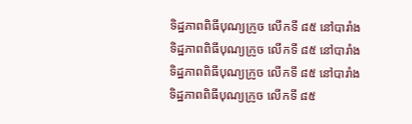ទិដ្ឋភាពពិធីបុណ្យក្រូច លើកទី ៨៥ នៅបារាំង
ទិដ្ឋភាពពិធីបុណ្យក្រូច លើកទី ៨៥ នៅបារាំង
ទិដ្ឋភាពពិធីបុណ្យក្រូច លើកទី ៨៥ នៅបារាំង
ទិដ្ឋភាពពិធីបុណ្យក្រូច លើកទី ៨៥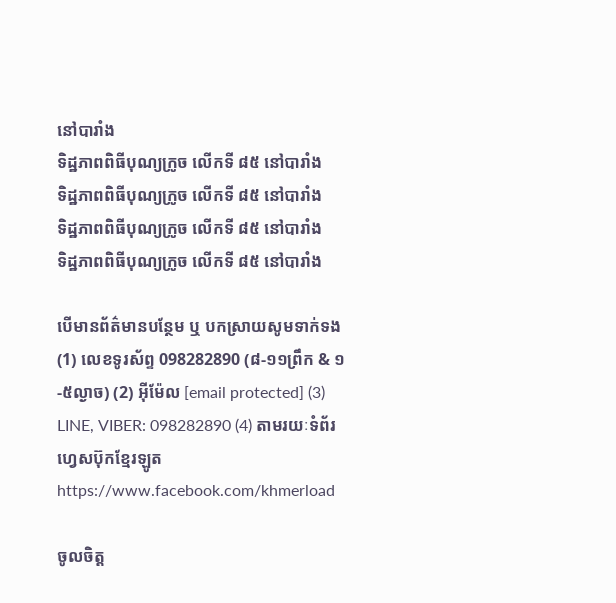នៅបារាំង
ទិដ្ឋភាពពិធីបុណ្យក្រូច លើកទី ៨៥ នៅបារាំង
ទិដ្ឋភាពពិធីបុណ្យក្រូច លើកទី ៨៥ នៅបារាំង
ទិដ្ឋភាពពិធីបុណ្យក្រូច លើកទី ៨៥ នៅបារាំង
ទិដ្ឋភាពពិធីបុណ្យក្រូច លើកទី ៨៥ នៅបារាំង

បើមានព័ត៌មានបន្ថែម ឬ បកស្រាយសូមទាក់ទង (1) លេខទូរស័ព្ទ 098282890 (៨-១១ព្រឹក & ១-៥ល្ងាច) (2) អ៊ីម៉ែល [email protected] (3) LINE, VIBER: 098282890 (4) តាមរយៈទំព័រហ្វេសប៊ុកខ្មែរឡូត https://www.facebook.com/khmerload

ចូលចិត្ត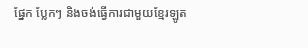ផ្នែក ប្លែកៗ និងចង់ធ្វើការជាមួយខ្មែរឡូត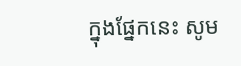ក្នុងផ្នែកនេះ សូម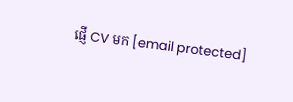ផ្ញើ CV មក [email protected]